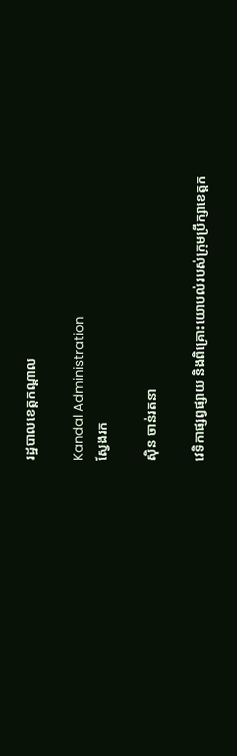រដ្ឋបាលខេត្តកណ្តាល

Kandal Administration
ស្វែងរក

ស៊ិន ចាន់រតនា

វេទិកាផ្សព្វផ្សាយ និងពិគ្រោះយោបល់របស់ក្រុមប្រឹក្សាខេត្តក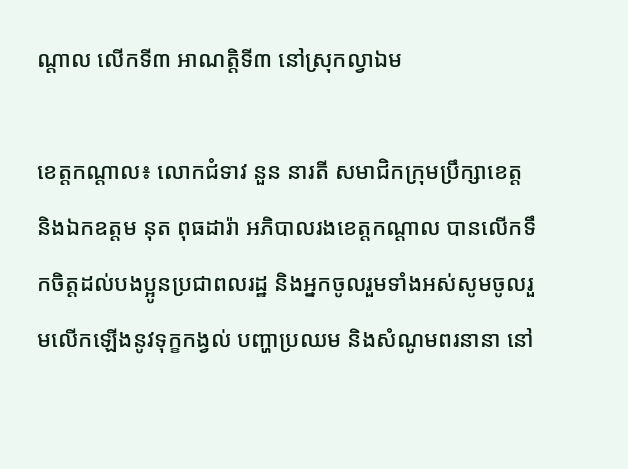ណ្តាល លើកទី៣ អាណត្តិទី៣ នៅស្រុកល្វាឯម

ខេត្តកណ្តាល៖ លោកជំទាវ នួន នារតី សមាជិកក្រុមប្រឹក្សាខេត្ត និងឯកឧត្តម នុត ពុធដារ៉ា អភិបាលរងខេត្តកណ្តាល បានលើកទឹកចិត្តដល់បងប្អូនប្រជាពលរដ្ឋ និងអ្នកចូលរួមទាំងអស់សូមចូលរួមលើកឡើងនូវទុក្ខកង្វល់ បញ្ហាប្រឈម និងសំណូមពរនានា នៅ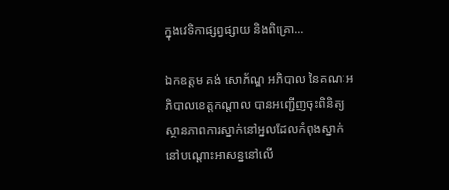ក្នុងវេទិកាផ្សព្វផ្សាយ និងពិគ្រោ...

ឯកឧត្តម គង់ សោភ័ណ្ឌ អភិបាល នៃគណៈអភិបាលខេត្តកណ្តាល បានអញ្ជើញចុះពិនិត្យស្ថានភាពការស្នាក់នៅអ្នលដែលកំពុងស្នាក់នៅបណ្តោះអាសន្ននៅលើ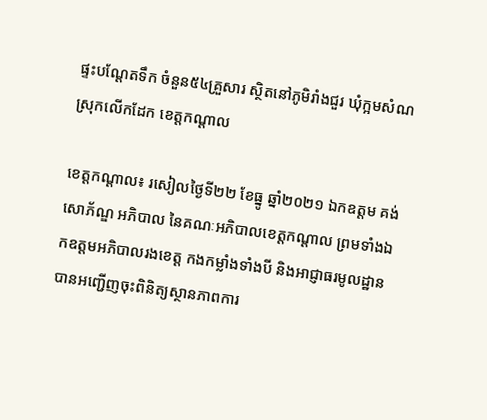ផ្ទះបណ្តែតទឹក ចំនួន៥៤គ្រួសារ ស្ថិតនៅភូមិរាំងជួរ ឃុំក្អមសំណ ស្រុកលើកដែក ខេត្តកណ្តាល

ខេត្តកណ្តាល៖ រសៀលថ្ងៃទី២២ ខែធ្នូ ឆ្នាំ២០២១ ឯកឧត្តម គង់ សោភ័ណ្ឌ អភិបាល នៃគណៈអភិបាលខេត្តកណ្តាល ព្រមទាំងឯកឧត្តមអភិបាលរងខេត្ត កងកម្លាំងទាំងបី និងអាជ្ញាធរមូលដ្ឋាន បានអញ្ជើញចុះពិនិត្យស្ថានភាពការ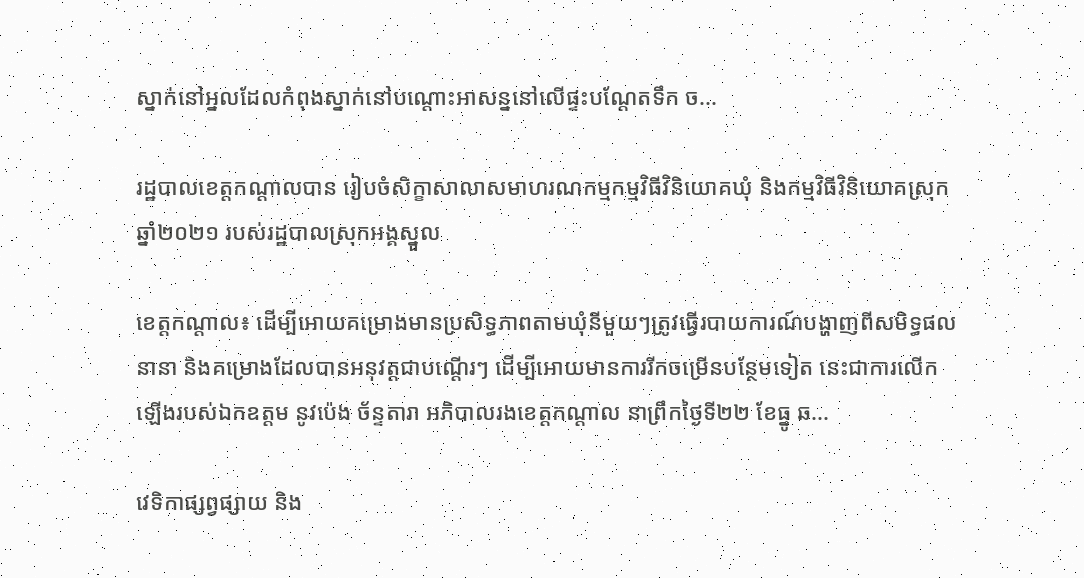ស្នាក់នៅអ្នលដែលកំពុងស្នាក់នៅបណ្តោះអាសន្ននៅលើផ្ទះបណ្តែតទឹក ច...

រដ្ឋបាលខេត្តកណ្តាលបាន រៀបចំសិក្ខាសាលាសមាហរណកម្មកម្មវិធីវិនិយោគឃុំ និងកម្មវិធីវិនិយោគស្រុកឆ្នាំ២០២១ របស់រដ្ឋបាលស្រុកអង្គស្នួល

ខេត្តកណ្តាល៖ ដើម្បីអោយគម្រោងមានប្រសិទ្ធភាពតាមឃុំនីមួយៗត្រូវធ្វើរបាយការណ៍បង្ហាញពីសមិទ្ធផលនានា និងគម្រោងដែលបានអនុវត្តជាបណ្ដើរៗ ដើម្បីអោយមានការរីកចម្រើនបន្ថែមទៀត នេះជាការលើកឡើងរបស់ឯកឧត្តម នូវប៉េង ច័ន្ទតារា អភិបាលរងខេត្តកណ្តាល នាព្រឹកថ្ងៃទី២២ ខែធ្នូ ឆ...

វេទិកាផ្សព្វផ្សាយ និង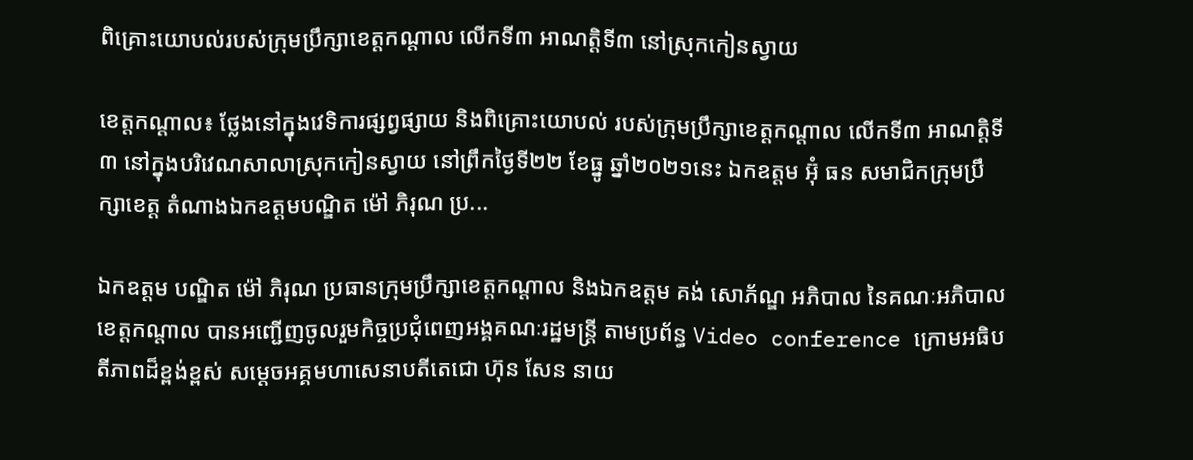ពិគ្រោះយោបល់របស់ក្រុមប្រឹក្សាខេត្តកណ្តាល លើកទី៣ អាណត្តិទី៣ នៅស្រុកកៀនស្វាយ

ខេត្តកណ្តាល៖ ថ្លែងនៅក្នុងវេទិការផ្សព្វផ្សាយ និងពិគ្រោះយោបល់ របស់ក្រុមប្រឹក្សាខេត្តកណ្តាល លើកទី៣ អាណត្តិទី៣ នៅក្នុងបរិវេណសាលាស្រុកកៀនស្វាយ នៅព្រឹកថ្ងៃទី២២ ខែធ្នូ ឆ្នាំ២០២១នេះ ឯកឧត្តម អ៊ុំ ធន សមាជិកក្រុមប្រឹក្សាខេត្ត តំណាងឯកឧត្តមបណ្ឌិត ម៉ៅ ភិរុណ ប្រ...

ឯកឧត្តម បណ្ឌិត ម៉ៅ ភិរុណ ប្រធានក្រុមប្រឹក្សាខេត្តកណ្តាល និងឯកឧត្តម គង់ សោភ័ណ្ឌ អភិបាល នៃគណៈអភិបាលខេត្តកណ្តាល បានអញ្ជើញចូលរួមកិច្ចប្រជុំពេញអង្គគណៈរដ្ឋមន្ត្រី តាមប្រព័ន្ធ Video conference ក្រោមអធិបតីភាពដ៏ខ្ពង់ខ្ពស់ សម្តេចអគ្គមហាសេនាបតីតេជោ ហ៊ុន សែន នាយ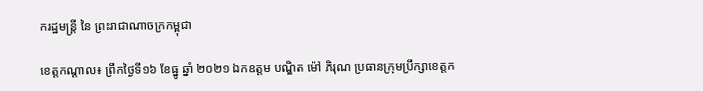ករដ្ឋមន្រ្តី នៃ ព្រះរាជាណាចក្រកម្ពុជា

ខេត្តកណ្តាល៖ ព្រឹកថ្ងៃទី១៦ ខែធ្នូ ឆ្នាំ ២០២១ ឯកឧត្តម បណ្ឌិត ម៉ៅ ភិរុណ ប្រធានក្រុមប្រឹក្សាខេត្តក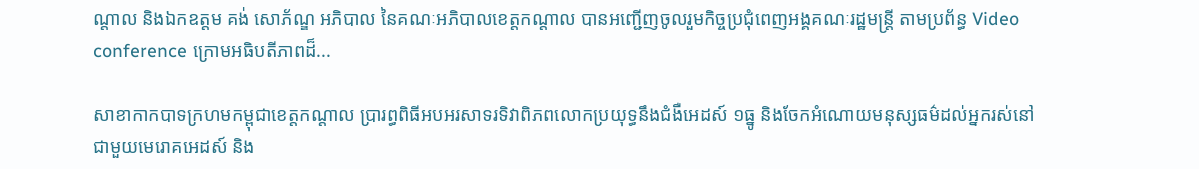ណ្តាល និងឯកឧត្តម គង់ សោភ័ណ្ឌ អភិបាល នៃគណៈអភិបាលខេត្តកណ្តាល បានអញ្ជើញចូលរួមកិច្ចប្រជុំពេញអង្គគណៈរដ្ឋមន្ត្រី តាមប្រព័ន្ធ Video conference ក្រោមអធិបតីភាពដ៏...

សាខាកាកបាទក្រហមកម្ពុជាខេត្តកណ្ដាល ប្រារព្ធពិធីអបអរសាទរទិវាពិភពលោកប្រយុទ្ធនឹងជំងឺអេដស៍ ១ធ្នូ និងចែកអំណោយមនុស្សធម៌ដល់អ្នករស់នៅជាមួយមេរោគអេដស៍ និង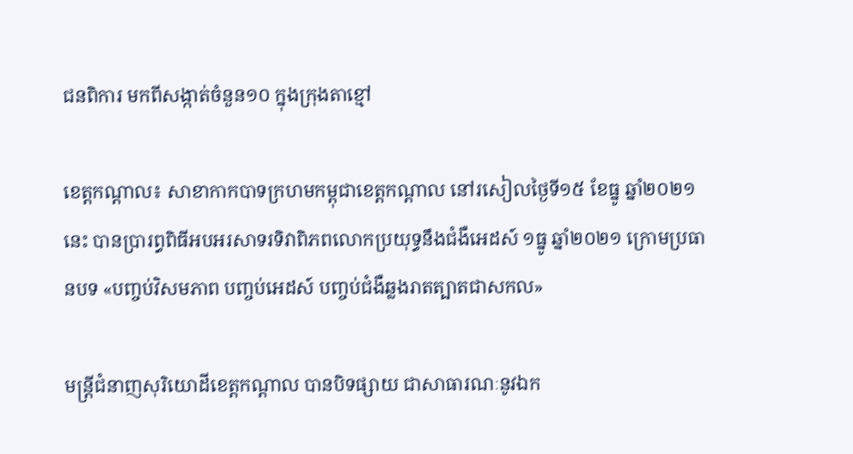ជនពិការ មកពីសង្កាត់ចំនួន១០ ក្នុងក្រុងតាខ្មៅ

ខេត្តកណ្ដាល៖ សាខាកាកបាទក្រហមកម្ពុជាខេត្តកណ្តាល នៅរសៀលថ្ងៃទី១៥ ខែធ្នូ ឆ្នាំ២០២១នេះ បានប្រារព្ធពិធីអបអរសាទរទិវាពិភពលោកប្រយុទ្ធនឹងជំងឺអេដស៍ ១ធ្នូ ឆ្នាំ២០២១ ក្រោមប្រធានបទ «បញ្ចប់វិសមភាព បញ្ចប់អេដស៍ បញ្ចប់ជំងឺឆ្លងរាតត្បាតជាសកល»

មន្ត្រីជំនាញសុរិយោដីខេត្តកណ្តាល បានបិទផ្សាយ ជាសាធារណៈនូវឯក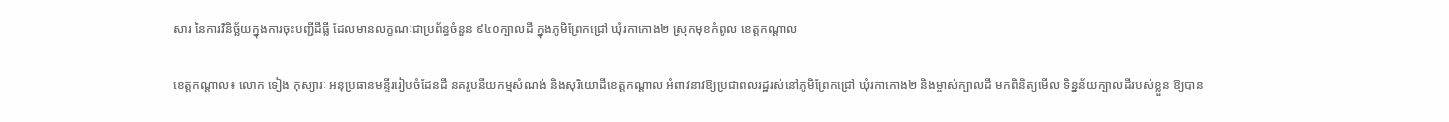សារ នៃការវិនិច្ឆ័យក្នុងការចុះបញ្ជីដីធ្លី ដែលមានលក្ខណៈជាប្រព័ន្ធចំនួន ៩៤០ក្បាលដី ក្នុងភូមិព្រែកជ្រៅ ឃុំរកាកោង២ ស្រុកមុខកំពូល ខេត្តកណ្ដាល

ខេត្តកណ្តាល៖ លោក ទៀង កុស្យារៈ អនុប្រធានមន្ទីររៀបចំដែនដី នគរូបនីយកម្មសំណង់ និងសុរិយោដីខេត្តកណ្តាល អំពាវនាវឱ្យប្រជាពលរដ្ឋរស់នៅភូមិព្រែកជ្រៅ ឃុំរកាកោង២ និងម្ចាស់ក្បាលដី មកពិនិត្យមើល ទិន្នន័យក្បាលដីរបស់ខ្លួន ឱ្យបាន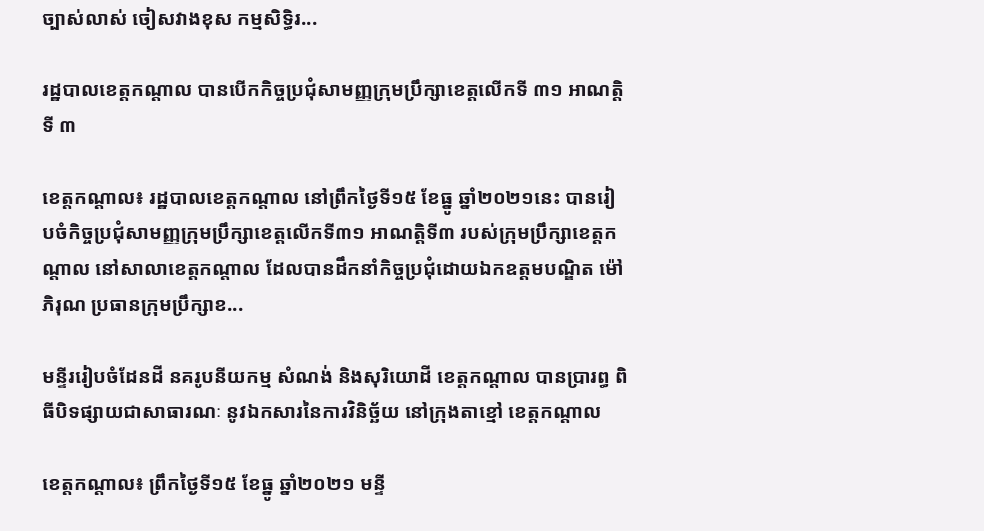ច្បាស់លាស់ ចៀសវាងខុស កម្មសិទ្ធិរ...

រដ្ឋបាលខេត្តកណ្តាល បានបើកកិច្ចប្រជុំសាមញ្ញក្រុមប្រឹក្សាខេត្តលើកទី ៣១ អាណត្តិទី ៣

ខេត្តកណ្ដាល៖ រដ្ឋបាលខេត្តកណ្តាល នៅព្រឹកថ្ងៃទី១៥ ខែធ្នូ ឆ្នាំ២០២១នេះ បានរៀបចំកិច្ចប្រជុំសាមញ្ញក្រុមប្រឹក្សាខេត្តលើកទី៣១ អាណត្តិទី៣ របស់ក្រុមប្រឹក្សាខេត្តកណ្តាល នៅសាលាខេត្តកណ្តាល ដែលបានដឹកនាំកិច្ចប្រជុំដោយឯកឧត្តមបណ្ឌិត ម៉ៅ ភិរុណ ប្រធានក្រុមប្រឹក្សាខ...

មន្ទីររៀបចំដែនដី នគរូបនីយកម្ម សំណង់ និងសុរិយោដី ខេត្តកណ្តាល បានប្រារព្ធ ពិធីបិទផ្សាយជាសាធារណៈ នូវឯកសារនៃការវិនិច្ឆ័យ នៅក្រុងតាខ្មៅ ខេត្តកណ្តាល

ខេត្តកណ្តាល៖ ព្រឹកថ្ងៃទី១៥ ខែធ្នូ ឆ្នាំ២០២១ មន្ទី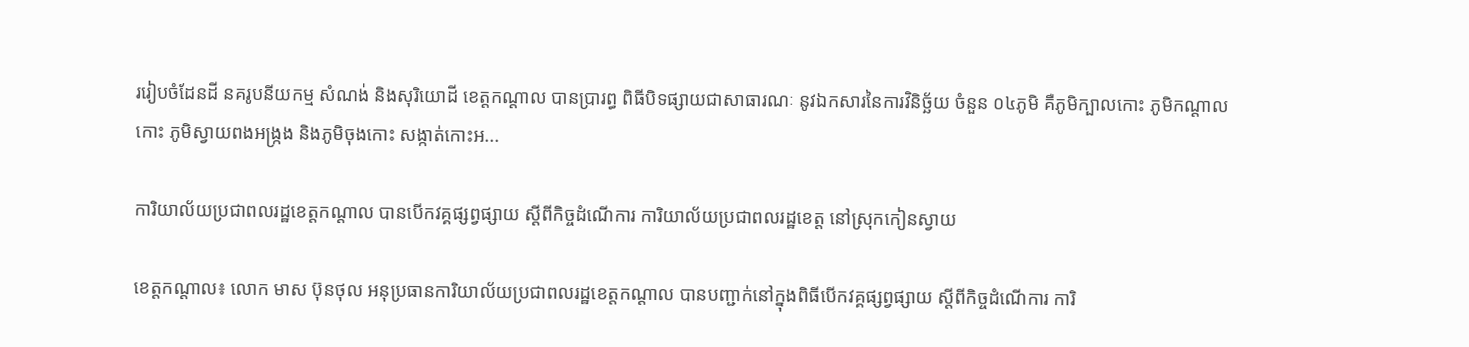ររៀបចំដែនដី នគរូបនីយកម្ម សំណង់ និងសុរិយោដី ខេត្តកណ្តាល បានប្រារព្ធ ពិធីបិទផ្សាយជាសាធារណៈ នូវឯកសារនៃការវិនិច្ឆ័យ ចំនួន ០៤ភូមិ គឺភូមិក្បាលកោះ ភូមិកណ្ដាលកោះ ភូមិស្វាយពងអង្រ្កង និងភូមិចុងកោះ សង្កាត់កោះអ...

ការិយាល័យប្រជាពលរដ្ឋខេត្តកណ្ដាល បានបើកវគ្គផ្សព្វផ្សាយ ស្ដីពីកិច្ចដំណើការ ការិយាល័យប្រជាពលរដ្ឋខេត្ត នៅស្រុកកៀនស្វាយ

ខេត្តកណ្ដាល៖ លោក មាស ប៊ុនថុល អនុប្រធានការិយាល័យប្រជាពលរដ្ឋខេត្តកណ្ដាល បានបញ្ជាក់នៅក្នុងពិធីបើកវគ្គផ្សព្វផ្សាយ ស្ដីពីកិច្ចដំណើការ ការិ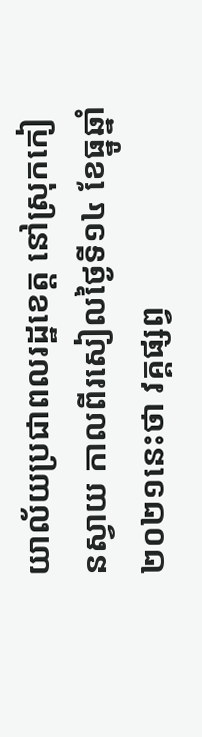យាល័យប្រជាពលរដ្ឋខេត្ត នៅស្រុកកៀនស្វាយ កាលពីរសៀលថ្ងៃទី១៤ ខែធ្នូឆ្នាំ២០២១នេះថា វគ្គផ្សព្វ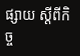ផ្សាយ ស្ដីពីកិច្ច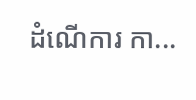ដំណើការ កា...